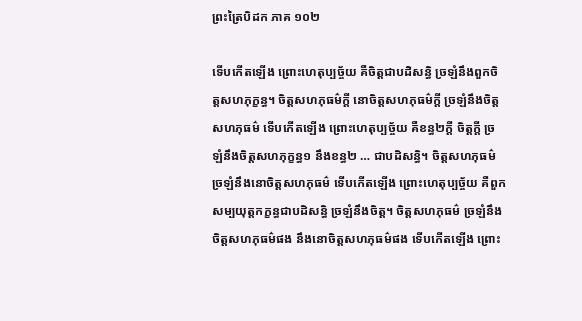ព្រះត្រៃបិដក ភាគ ១០២

ទើបកើតឡើង ព្រោះហេតុប្បច្ច័យ គឺចិត្តជាបដិសន្ធិ ច្រឡំនឹងពួកចិត្តសហភុក្ខន្ធ។ ចិត្តសហភុធម៌ក្តី នោចិត្តសហភុធម៌ក្តី ច្រឡំនឹងចិត្តសហភុធម៌ ទើបកើតឡើង ព្រោះហេតុប្បច្ច័យ គឺខន្ធ២ក្តី ចិត្តក្តី ច្រឡំនឹងចិត្តសហភុក្ខន្ធ១ នឹងខន្ធ២ … ជាបដិសន្ធិ។ ចិត្តសហភុធម៌ ច្រឡំនឹងនោចិត្តសហភុធម៌ ទើបកើតឡើង ព្រោះហេតុប្បច្ច័យ គឺពួកសម្បយុត្តកក្ខន្ធជាបដិសន្ធិ ច្រឡំនឹងចិត្ត។ ចិត្តសហភុធម៌ ច្រឡំនឹងចិត្តសហភុធម៌ផង នឹងនោចិត្តសហភុធម៌ផង ទើបកើតឡើង ព្រោះ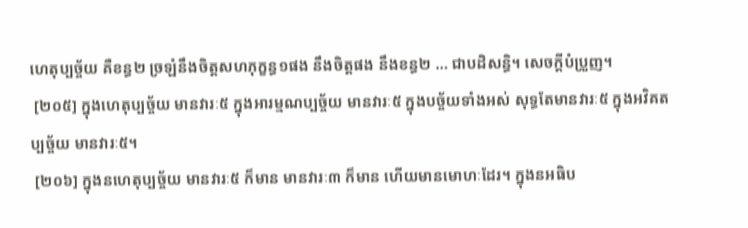ហេតុប្បច្ច័យ គឺខន្ធ២ ច្រឡំនឹងចិត្តសហភុក្ខន្ធ១ផង នឹងចិត្តផង នឹងខន្ធ២ … ជាបដិសន្ធិ។ សេចក្តីបំប្រួញ។
 [២០៥] ក្នុងហេតុប្បច្ច័យ មានវារៈ៥ ក្នុងអារម្មណប្បច្ច័យ មានវារៈ៥ ក្នុងបច្ច័យទាំងអស់ សុទ្ធតែមានវារៈ៥ ក្នុងអវិគតប្បច្ច័យ មានវារៈ៥។
 [២០៦] ក្នុងនហេតុប្បច្ច័យ មានវារៈ៥ ក៏មាន មានវារៈ៣ ក៏មាន ហើយមានមោហៈដែរ។ ក្នុងនអធិប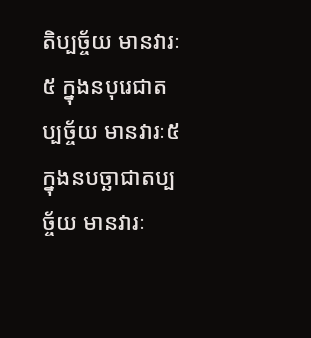តិប្បច្ច័យ មានវារៈ៥ ក្នុងនបុរេជាតប្បច្ច័យ មានវារៈ៥ ក្នុងនបច្ឆាជាតប្បច្ច័យ មានវារៈ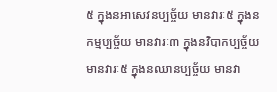៥ ក្នុងនអាសេវនប្បច្ច័យ មានវារៈ៥ ក្នុងនកម្មប្បច្ច័យ មានវារៈ៣ ក្នុងនវិបាកប្បច្ច័យ មានវារៈ៥ ក្នុងនឈានប្បច្ច័យ មានវា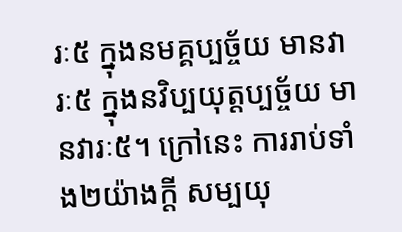រៈ៥ ក្នុងនមគ្គប្បច្ច័យ មានវារៈ៥ ក្នុងនវិប្បយុត្តប្បច្ច័យ មានវារៈ៥។ ក្រៅនេះ ការរាប់ទាំង២យ៉ាងក្តី សម្បយុ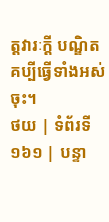ត្តវារៈក្តី បណ្ឌិតគប្បីធ្វើទាំងអស់ចុះ។
ថយ | ទំព័រទី ១៦១ | បន្ទា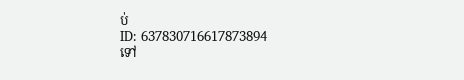ប់
ID: 637830716617873894
ទៅ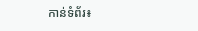កាន់ទំព័រ៖